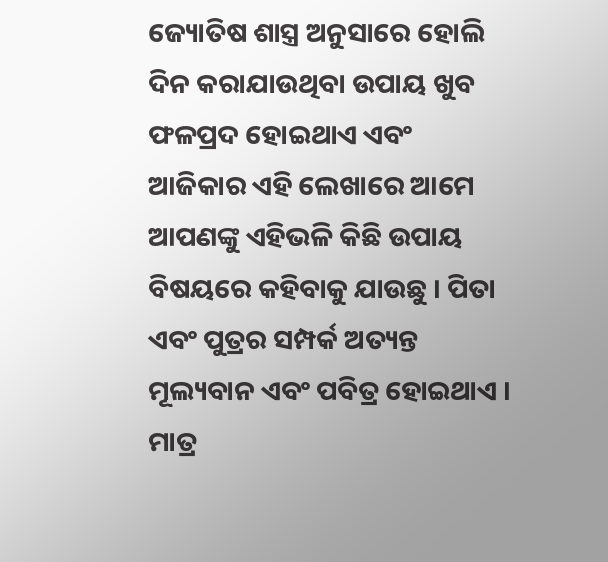ଜ୍ୟୋତିଷ ଶାସ୍ତ୍ର ଅନୁସାରେ ହୋଲି ଦିନ କରାଯାଉଥିବା ଉପାୟ ଖୁବ ଫଳପ୍ରଦ ହୋଇଥାଏ ଏବଂ ଆଜିକାର ଏହି ଲେଖାରେ ଆମେ ଆପଣଙ୍କୁ ଏହିଭଳି କିଛି ଉପାୟ ବିଷୟରେ କହିବାକୁ ଯାଉଛୁ । ପିତା ଏବଂ ପୁତ୍ରର ସମ୍ପର୍କ ଅତ୍ୟନ୍ତ ମୂଲ୍ୟବାନ ଏବଂ ପବିତ୍ର ହୋଇଥାଏ । ମାତ୍ର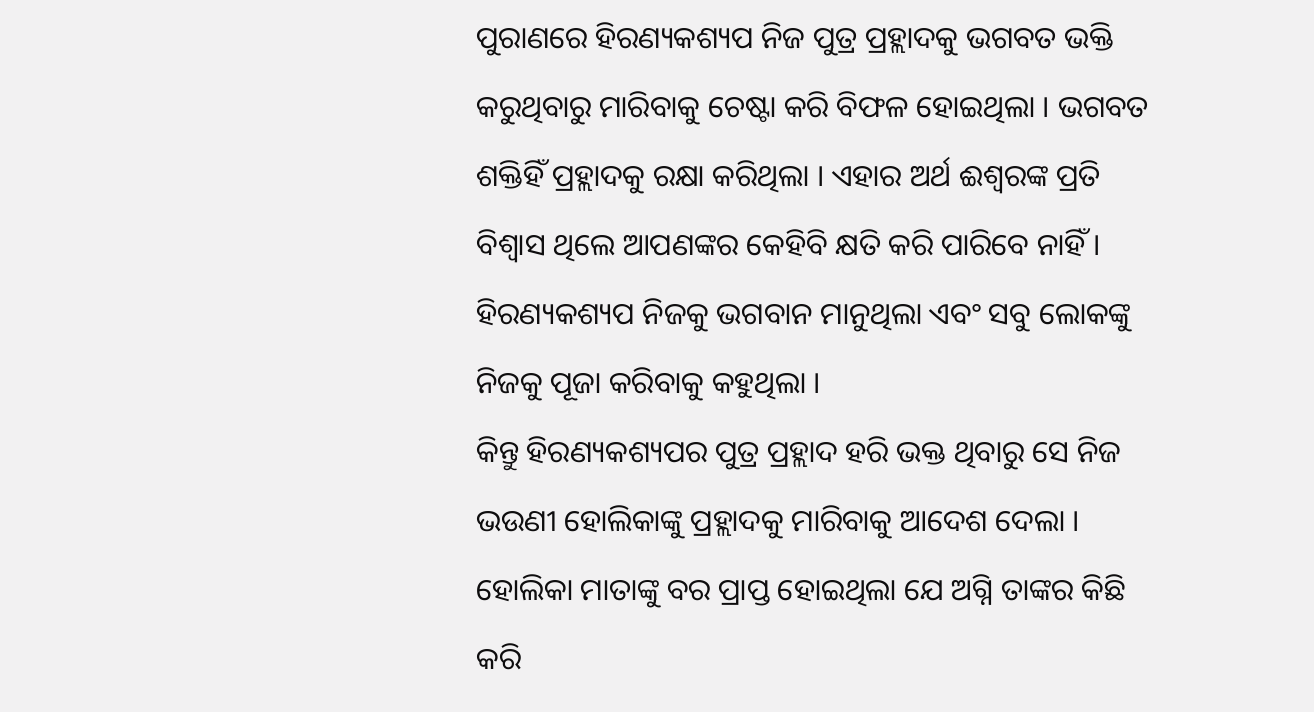ପୁରାଣରେ ହିରଣ୍ୟକଶ୍ୟପ ନିଜ ପୁତ୍ର ପ୍ରହ୍ଲାଦକୁ ଭଗବତ ଭକ୍ତି କରୁଥିବାରୁ ମାରିବାକୁ ଚେଷ୍ଟା କରି ବିଫଳ ହୋଇଥିଲା । ଭଗବତ ଶକ୍ତିହିଁ ପ୍ରହ୍ଲାଦକୁ ରକ୍ଷା କରିଥିଲା । ଏହାର ଅର୍ଥ ଈଶ୍ୱରଙ୍କ ପ୍ରତି ବିଶ୍ଵାସ ଥିଲେ ଆପଣଙ୍କର କେହିବି କ୍ଷତି କରି ପାରିବେ ନାହିଁ । ହିରଣ୍ୟକଶ୍ୟପ ନିଜକୁ ଭଗବାନ ମାନୁଥିଲା ଏବଂ ସବୁ ଲୋକଙ୍କୁ ନିଜକୁ ପୂଜା କରିବାକୁ କହୁଥିଲା ।
କିନ୍ତୁ ହିରଣ୍ୟକଶ୍ୟପର ପୁତ୍ର ପ୍ରହ୍ଲାଦ ହରି ଭକ୍ତ ଥିବାରୁ ସେ ନିଜ ଭଉଣୀ ହୋଲିକାଙ୍କୁ ପ୍ରହ୍ଲାଦକୁ ମାରିବାକୁ ଆଦେଶ ଦେଲା । ହୋଲିକା ମାତାଙ୍କୁ ବର ପ୍ରାପ୍ତ ହୋଇଥିଲା ଯେ ଅଗ୍ନି ତାଙ୍କର କିଛି କରି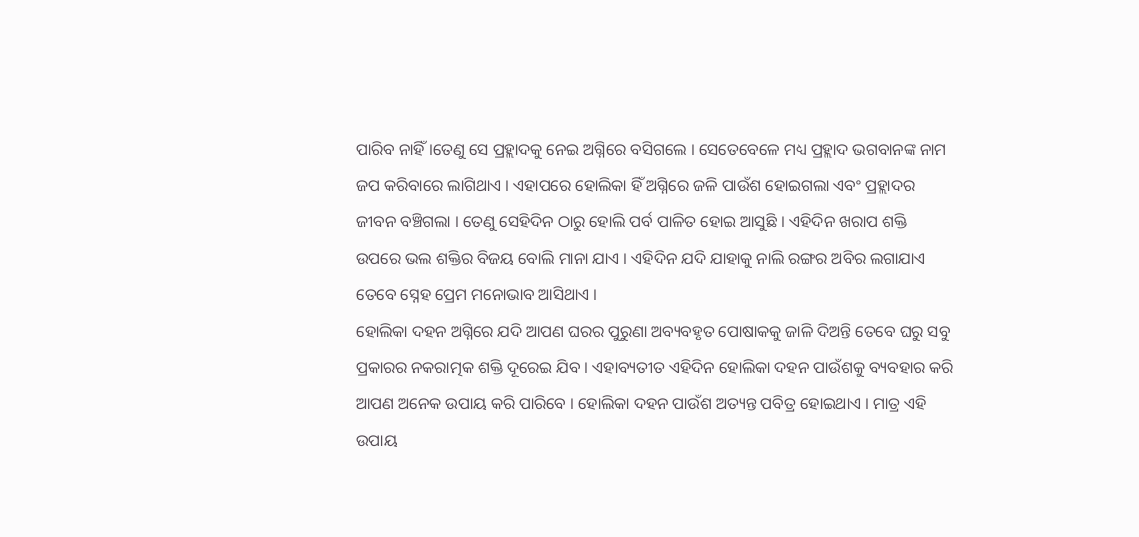ପାରିବ ନାହିଁ ।ତେଣୁ ସେ ପ୍ରହ୍ଲାଦକୁ ନେଇ ଅଗ୍ନିରେ ବସିଗଲେ । ସେତେବେଳେ ମଧ୍ୟ ପ୍ରହ୍ଲାଦ ଭଗବାନଙ୍କ ନାମ ଜପ କରିବାରେ ଲାଗିଥାଏ । ଏହାପରେ ହୋଲିକା ହିଁ ଅଗ୍ନିରେ ଜଳି ପାଉଁଶ ହୋଇଗଲା ଏବଂ ପ୍ରହ୍ଲାଦର ଜୀବନ ବଞ୍ଚିଗଲା । ତେଣୁ ସେହିଦିନ ଠାରୁ ହୋଲି ପର୍ବ ପାଳିତ ହୋଇ ଆସୁଛି । ଏହିଦିନ ଖରାପ ଶକ୍ତି ଉପରେ ଭଲ ଶକ୍ତିର ବିଜୟ ବୋଲି ମାନା ଯାଏ । ଏହିଦିନ ଯଦି ଯାହାକୁ ନାଲି ରଙ୍ଗର ଅବିର ଲଗାଯାଏ ତେବେ ସ୍ନେହ ପ୍ରେମ ମନୋଭାବ ଆସିଥାଏ ।
ହୋଲିକା ଦହନ ଅଗ୍ନିରେ ଯଦି ଆପଣ ଘରର ପୁରୁଣା ଅବ୍ୟବହୃତ ପୋଷାକକୁ ଜାଳି ଦିଅନ୍ତି ତେବେ ଘରୁ ସବୁ ପ୍ରକାରର ନକରାତ୍ମକ ଶକ୍ତି ଦୂରେଇ ଯିବ । ଏହାବ୍ୟତୀତ ଏହିଦିନ ହୋଲିକା ଦହନ ପାଉଁଶକୁ ବ୍ୟବହାର କରି ଆପଣ ଅନେକ ଉପାୟ କରି ପାରିବେ । ହୋଲିକା ଦହନ ପାଉଁଶ ଅତ୍ୟନ୍ତ ପବିତ୍ର ହୋଇଥାଏ । ମାତ୍ର ଏହି ଉପାୟ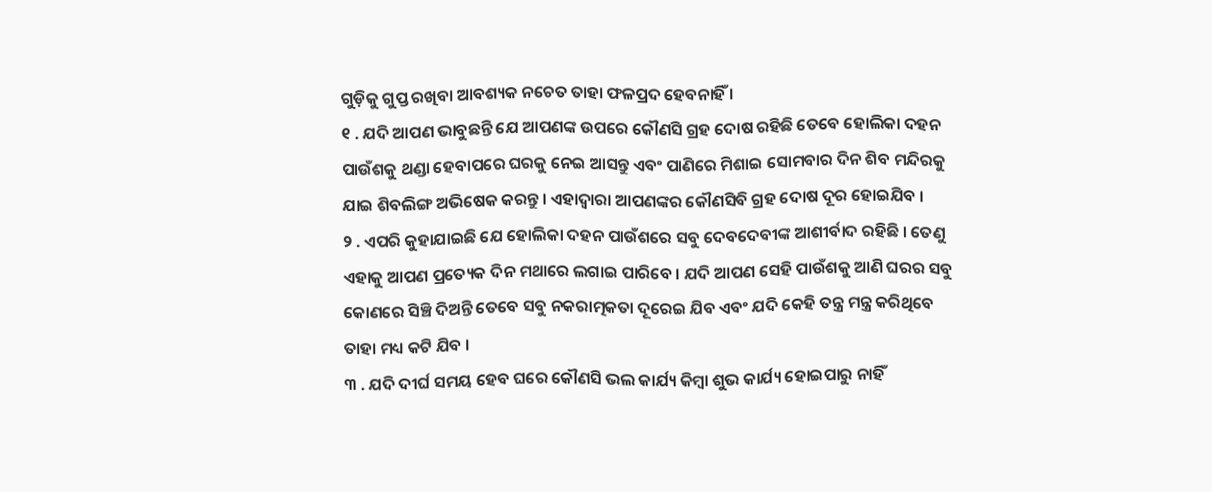ଗୁଡ଼ିକୁ ଗୁପ୍ତ ରଖିବା ଆବଶ୍ୟକ ନଚେତ ତାହା ଫଳପ୍ରଦ ହେବନାହିଁ ।
୧ . ଯଦି ଆପଣ ଭାବୁଛନ୍ତି ଯେ ଆପଣଙ୍କ ଉପରେ କୌଣସି ଗ୍ରହ ଦୋଷ ରହିଛି ତେବେ ହୋଲିକା ଦହନ ପାଉଁଶକୁ ଥଣ୍ଡା ହେବାପରେ ଘରକୁ ନେଇ ଆସନ୍ତୁ ଏବଂ ପାଣିରେ ମିଶାଇ ସୋମବାର ଦିନ ଶିବ ମନ୍ଦିରକୁ ଯାଇ ଶିବଲିଙ୍ଗ ଅଭିଷେକ କରନ୍ତୁ । ଏହାଦ୍ବାରା ଆପଣଙ୍କର କୌଣସିବି ଗ୍ରହ ଦୋଷ ଦୂର ହୋଇଯିବ ।
୨ . ଏପରି କୁହାଯାଇଛି ଯେ ହୋଲିକା ଦହନ ପାଉଁଶରେ ସବୁ ଦେବଦେବୀଙ୍କ ଆଶୀର୍ବାଦ ରହିଛି । ତେଣୁ ଏହାକୁ ଆପଣ ପ୍ରତ୍ୟେକ ଦିନ ମଥାରେ ଲଗାଇ ପାରିବେ । ଯଦି ଆପଣ ସେହି ପାଉଁଶକୁ ଆଣି ଘରର ସବୁ କୋଣରେ ସିଞ୍ଚି ଦିଅନ୍ତି ତେବେ ସବୁ ନକରାତ୍ମକତା ଦୂରେଇ ଯିବ ଏବଂ ଯଦି କେହି ତନ୍ତ୍ର ମନ୍ତ୍ର କରିଥିବେ ତାହା ମଧ୍ୟ କଟି ଯିବ ।
୩ . ଯଦି ଦୀର୍ଘ ସମୟ ହେବ ଘରେ କୌଣସି ଭଲ କାର୍ଯ୍ୟ କିମ୍ବା ଶୁଭ କାର୍ଯ୍ୟ ହୋଇପାରୁ ନାହିଁ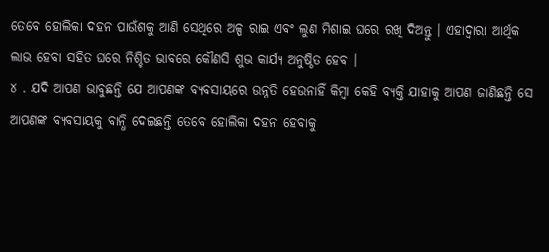ତେବେ ହୋଲିକା ଦହନ ପାଉଁଶକୁ ଆଣି ସେଥିରେ ଅଳ୍ପ ରାଇ ଏବଂ ଲୁଣ ମିଶାଇ ଘରେ ରଖି ଦିଅନ୍ତୁ । ଏହାଦ୍ବାରା ଆର୍ଥିକ ଲାଭ ହେବା ସହିତ ଘରେ ନିଶ୍ଚିତ ଭାବରେ କୌଣସି ଶୁଭ କାର୍ଯ୍ୟ ଅନୁଷ୍ଠିତ ହେବ ।
୪ . ଯଦି ଆପଣ ଭାବୁଛନ୍ତି ଯେ ଆପଣଙ୍କ ବ୍ୟବସାୟରେ ଉନ୍ନତି ହେଉନାହିଁ କିମ୍ବା କେହି ବ୍ୟକ୍ତି ଯାହାକୁ ଆପଣ ଜାଣିଛନ୍ତି ସେ ଆପଣଙ୍କ ବ୍ୟବସାୟକୁ ବାନ୍ଧି ଦେଇଛନ୍ତି ତେବେ ହୋଲିକା ଦହନ ହେବାକୁ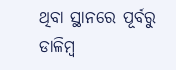ଥିବା ସ୍ଥାନରେ ପୂର୍ବରୁ ଡାଳିମ୍ବ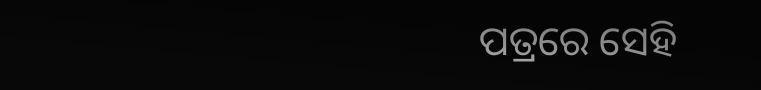ପତ୍ରରେ ସେହି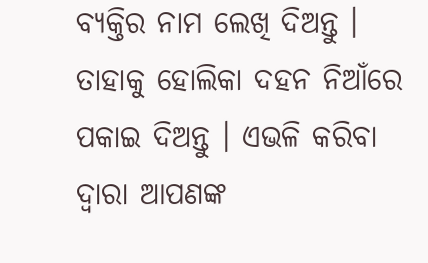ବ୍ୟକ୍ତିର ନାମ ଲେଖି ଦିଅନ୍ତୁ । ତାହାକୁ ହୋଲିକା ଦହନ ନିଆଁରେ ପକାଇ ଦିଅନ୍ତୁ । ଏଭଳି କରିବା ଦ୍ୱାରା ଆପଣଙ୍କ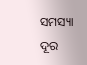ସମସ୍ୟା ଦୂର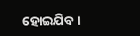ହୋଇଯିବ ।